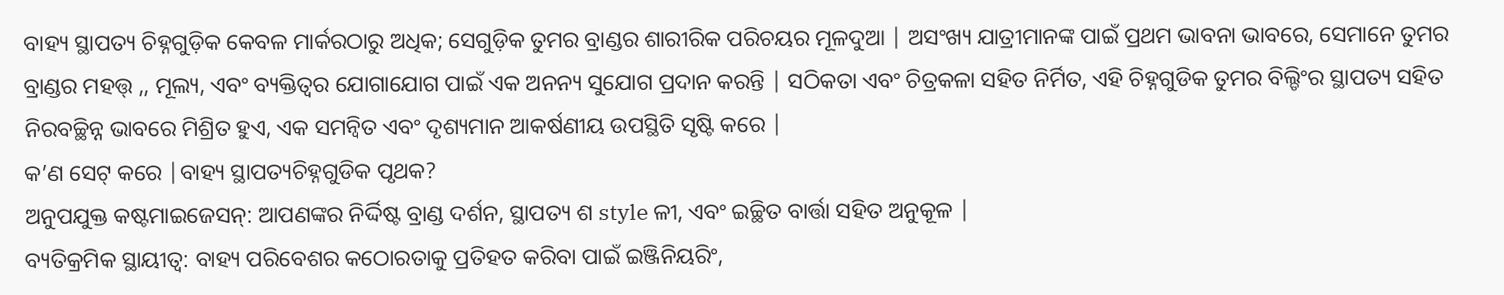ବାହ୍ୟ ସ୍ଥାପତ୍ୟ ଚିହ୍ନଗୁଡ଼ିକ କେବଳ ମାର୍କରଠାରୁ ଅଧିକ; ସେଗୁଡ଼ିକ ତୁମର ବ୍ରାଣ୍ଡର ଶାରୀରିକ ପରିଚୟର ମୂଳଦୁଆ | ଅସଂଖ୍ୟ ଯାତ୍ରୀମାନଙ୍କ ପାଇଁ ପ୍ରଥମ ଭାବନା ଭାବରେ, ସେମାନେ ତୁମର ବ୍ରାଣ୍ଡର ମହତ୍ତ୍ ,, ମୂଲ୍ୟ, ଏବଂ ବ୍ୟକ୍ତିତ୍ୱର ଯୋଗାଯୋଗ ପାଇଁ ଏକ ଅନନ୍ୟ ସୁଯୋଗ ପ୍ରଦାନ କରନ୍ତି | ସଠିକତା ଏବଂ ଚିତ୍ରକଳା ସହିତ ନିର୍ମିତ, ଏହି ଚିହ୍ନଗୁଡିକ ତୁମର ବିଲ୍ଡିଂର ସ୍ଥାପତ୍ୟ ସହିତ ନିରବଚ୍ଛିନ୍ନ ଭାବରେ ମିଶ୍ରିତ ହୁଏ, ଏକ ସମନ୍ୱିତ ଏବଂ ଦୃଶ୍ୟମାନ ଆକର୍ଷଣୀୟ ଉପସ୍ଥିତି ସୃଷ୍ଟି କରେ |
କ’ଣ ସେଟ୍ କରେ |ବାହ୍ୟ ସ୍ଥାପତ୍ୟଚିହ୍ନଗୁଡିକ ପୃଥକ?
ଅନୁପଯୁକ୍ତ କଷ୍ଟମାଇଜେସନ୍: ଆପଣଙ୍କର ନିର୍ଦ୍ଦିଷ୍ଟ ବ୍ରାଣ୍ଡ ଦର୍ଶନ, ସ୍ଥାପତ୍ୟ ଶ style ଳୀ, ଏବଂ ଇଚ୍ଛିତ ବାର୍ତ୍ତା ସହିତ ଅନୁକୂଳ |
ବ୍ୟତିକ୍ରମିକ ସ୍ଥାୟୀତ୍ୱ: ବାହ୍ୟ ପରିବେଶର କଠୋରତାକୁ ପ୍ରତିହତ କରିବା ପାଇଁ ଇଞ୍ଜିନିୟରିଂ,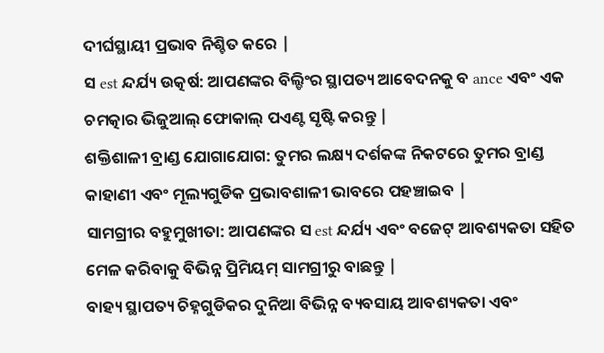ଦୀର୍ଘସ୍ଥାୟୀ ପ୍ରଭାବ ନିଶ୍ଚିତ କରେ |
ସ est ନ୍ଦର୍ଯ୍ୟ ଉତ୍କର୍ଷ: ଆପଣଙ୍କର ବିଲ୍ଡିଂର ସ୍ଥାପତ୍ୟ ଆବେଦନକୁ ବ ance ଏବଂ ଏକ ଚମତ୍କାର ଭିଜୁଆଲ୍ ଫୋକାଲ୍ ପଏଣ୍ଟ ସୃଷ୍ଟି କରନ୍ତୁ |
ଶକ୍ତିଶାଳୀ ବ୍ରାଣ୍ଡ ଯୋଗାଯୋଗ: ତୁମର ଲକ୍ଷ୍ୟ ଦର୍ଶକଙ୍କ ନିକଟରେ ତୁମର ବ୍ରାଣ୍ଡ କାହାଣୀ ଏବଂ ମୂଲ୍ୟଗୁଡିକ ପ୍ରଭାବଶାଳୀ ଭାବରେ ପହଞ୍ଚାଇବ |
ସାମଗ୍ରୀର ବହୁମୁଖୀତା: ଆପଣଙ୍କର ସ est ନ୍ଦର୍ଯ୍ୟ ଏବଂ ବଜେଟ୍ ଆବଶ୍ୟକତା ସହିତ ମେଳ କରିବାକୁ ବିଭିନ୍ନ ପ୍ରିମିୟମ୍ ସାମଗ୍ରୀରୁ ବାଛନ୍ତୁ |
ବାହ୍ୟ ସ୍ଥାପତ୍ୟ ଚିହ୍ନଗୁଡିକର ଦୁନିଆ ବିଭିନ୍ନ ବ୍ୟବସାୟ ଆବଶ୍ୟକତା ଏବଂ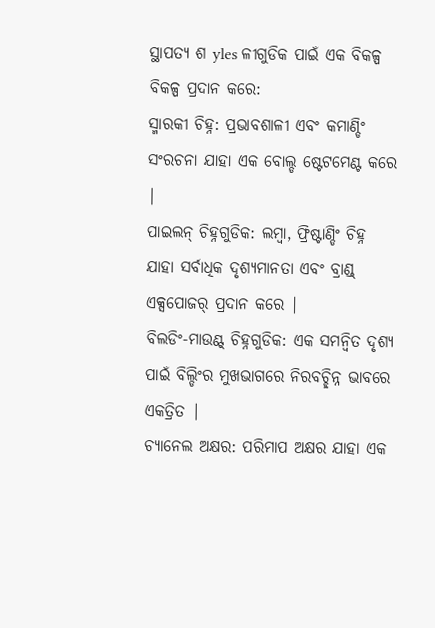ସ୍ଥାପତ୍ୟ ଶ yles ଳୀଗୁଡିକ ପାଇଁ ଏକ ବିକଳ୍ପ ବିକଳ୍ପ ପ୍ରଦାନ କରେ:
ସ୍ମାରକୀ ଚିହ୍ନ: ପ୍ରଭାବଶାଳୀ ଏବଂ କମାଣ୍ଡିଂ ସଂରଚନା ଯାହା ଏକ ବୋଲ୍ଡ ଷ୍ଟେଟମେଣ୍ଟ କରେ |
ପାଇଲନ୍ ଚିହ୍ନଗୁଡିକ: ଲମ୍ବା, ଫ୍ରିଷ୍ଟାଣ୍ଡିଂ ଚିହ୍ନ ଯାହା ସର୍ବାଧିକ ଦୃଶ୍ୟମାନତା ଏବଂ ବ୍ରାଣ୍ଡ୍ ଏକ୍ସପୋଜର୍ ପ୍ରଦାନ କରେ |
ବିଲଡିଂ-ମାଉଣ୍ଟ୍ ଚିହ୍ନଗୁଡିକ: ଏକ ସମନ୍ୱିତ ଦୃଶ୍ୟ ପାଇଁ ବିଲ୍ଡିଂର ମୁଖଭାଗରେ ନିରବଚ୍ଛିନ୍ନ ଭାବରେ ଏକତ୍ରିତ |
ଚ୍ୟାନେଲ ଅକ୍ଷର: ପରିମାପ ଅକ୍ଷର ଯାହା ଏକ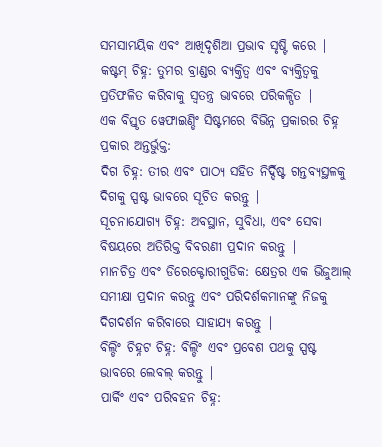ସମସାମୟିକ ଏବଂ ଆଖିଦୃଶିଆ ପ୍ରଭାବ ସୃଷ୍ଟି କରେ |
କଷ୍ଟମ୍ ଚିହ୍ନ: ତୁମର ବ୍ରାଣ୍ଡର ବ୍ୟକ୍ତିତ୍ୱ ଏବଂ ବ୍ୟକ୍ତିତ୍ୱକୁ ପ୍ରତିଫଳିତ କରିବାକୁ ସ୍ୱତନ୍ତ୍ର ଭାବରେ ପରିକଳ୍ପିତ |
ଏକ ବିସ୍ତୃତ ୱେଫାଇଣ୍ଡିଂ ସିଷ୍ଟମରେ ବିଭିନ୍ନ ପ୍ରକାରର ଚିହ୍ନ ପ୍ରକାର ଅନ୍ତର୍ଭୁକ୍ତ:
ଦିଗ ଚିହ୍ନ: ତୀର ଏବଂ ପାଠ୍ୟ ସହିତ ନିର୍ଦ୍ଦିଷ୍ଟ ଗନ୍ତବ୍ୟସ୍ଥଳକୁ ଦିଗକୁ ସ୍ପଷ୍ଟ ଭାବରେ ସୂଚିତ କରନ୍ତୁ |
ସୂଚନାଯୋଗ୍ୟ ଚିହ୍ନ: ଅବସ୍ଥାନ, ସୁବିଧା, ଏବଂ ସେବା ବିଷୟରେ ଅତିରିକ୍ତ ବିବରଣୀ ପ୍ରଦାନ କରନ୍ତୁ |
ମାନଚିତ୍ର ଏବଂ ଡିରେକ୍ଟୋରୀଗୁଡିକ: କ୍ଷେତ୍ରର ଏକ ଭିଜୁଆଲ୍ ସମୀକ୍ଷା ପ୍ରଦାନ କରନ୍ତୁ ଏବଂ ପରିଦର୍ଶକମାନଙ୍କୁ ନିଜକୁ ଦିଗଦର୍ଶନ କରିବାରେ ସାହାଯ୍ୟ କରନ୍ତୁ |
ବିଲ୍ଡିଂ ଚିହ୍ନଟ ଚିହ୍ନ: ବିଲ୍ଡିଂ ଏବଂ ପ୍ରବେଶ ପଥକୁ ସ୍ପଷ୍ଟ ଭାବରେ ଲେବଲ୍ କରନ୍ତୁ |
ପାର୍କିଂ ଏବଂ ପରିବହନ ଚିହ୍ନ: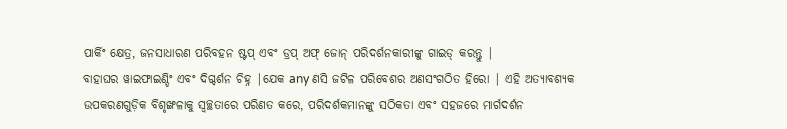ପାର୍କିଂ କ୍ଷେତ୍ର, ଜନସାଧାରଣ ପରିବହନ ଷ୍ଟପ୍ ଏବଂ ଡ୍ରପ୍ ଅଫ୍ ଜୋନ୍ ପରିଦର୍ଶନକାରୀଙ୍କୁ ଗାଇଡ୍ କରନ୍ତୁ |
ବାହାଘର ୱାଇଫାଇଣ୍ଡିଂ ଏବଂ ଦିଗ୍ଦର୍ଶନ ଚିହ୍ନ |ଯେକ any ଣସି ଜଟିଳ ପରିବେଶର ଅଣସଂଗଠିତ ହିରୋ | ଏହି ଅତ୍ୟାବଶ୍ୟକ ଉପକରଣଗୁଡ଼ିକ ବିଶୃଙ୍ଖଳାକୁ ସ୍ୱଚ୍ଛତାରେ ପରିଣତ କରେ, ପରିଦର୍ଶକମାନଙ୍କୁ ସଠିକତା ଏବଂ ସହଜରେ ମାର୍ଗଦର୍ଶନ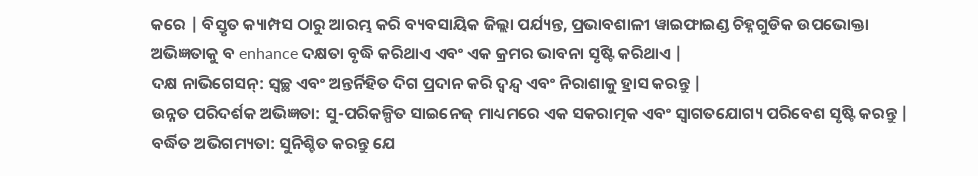କରେ | ବିସ୍ତୃତ କ୍ୟାମ୍ପସ ଠାରୁ ଆରମ୍ଭ କରି ବ୍ୟବସାୟିକ ଜିଲ୍ଲା ପର୍ଯ୍ୟନ୍ତ, ପ୍ରଭାବଶାଳୀ ୱାଇଫାଇଣ୍ଡ ଚିହ୍ନଗୁଡିକ ଉପଭୋକ୍ତା ଅଭିଜ୍ଞତାକୁ ବ enhance ଦକ୍ଷତା ବୃଦ୍ଧି କରିଥାଏ ଏବଂ ଏକ କ୍ରମର ଭାବନା ସୃଷ୍ଟି କରିଥାଏ |
ଦକ୍ଷ ନାଭିଗେସନ୍: ସ୍ୱଚ୍ଛ ଏବଂ ଅନ୍ତର୍ନିହିତ ଦିଗ ପ୍ରଦାନ କରି ଦ୍ୱନ୍ଦ୍ୱ ଏବଂ ନିରାଶାକୁ ହ୍ରାସ କରନ୍ତୁ |
ଉନ୍ନତ ପରିଦର୍ଶକ ଅଭିଜ୍ଞତା: ସୁ-ପରିକଳ୍ପିତ ସାଇନେଜ୍ ମାଧ୍ୟମରେ ଏକ ସକରାତ୍ମକ ଏବଂ ସ୍ୱାଗତଯୋଗ୍ୟ ପରିବେଶ ସୃଷ୍ଟି କରନ୍ତୁ |
ବର୍ଦ୍ଧିତ ଅଭିଗମ୍ୟତା: ସୁନିଶ୍ଚିତ କରନ୍ତୁ ଯେ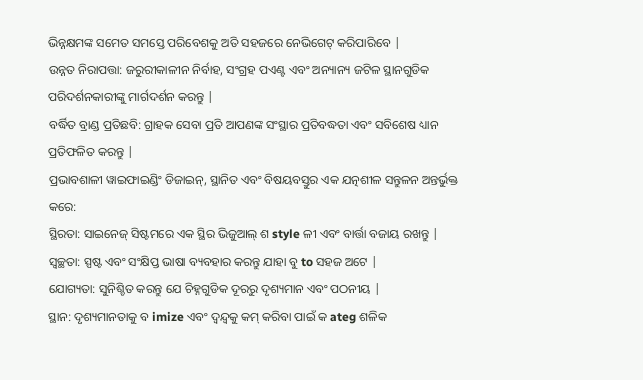ଭିନ୍ନକ୍ଷମଙ୍କ ସମେତ ସମସ୍ତେ ପରିବେଶକୁ ଅତି ସହଜରେ ନେଭିଗେଟ୍ କରିପାରିବେ |
ଉନ୍ନତ ନିରାପତ୍ତା: ଜରୁରୀକାଳୀନ ନିର୍ବାହ, ସଂଗ୍ରହ ପଏଣ୍ଟ ଏବଂ ଅନ୍ୟାନ୍ୟ ଜଟିଳ ସ୍ଥାନଗୁଡିକ ପରିଦର୍ଶନକାରୀଙ୍କୁ ମାର୍ଗଦର୍ଶନ କରନ୍ତୁ |
ବର୍ଦ୍ଧିତ ବ୍ରାଣ୍ଡ ପ୍ରତିଛବି: ଗ୍ରାହକ ସେବା ପ୍ରତି ଆପଣଙ୍କ ସଂସ୍ଥାର ପ୍ରତିବଦ୍ଧତା ଏବଂ ସବିଶେଷ ଧ୍ୟାନ ପ୍ରତିଫଳିତ କରନ୍ତୁ |
ପ୍ରଭାବଶାଳୀ ୱାଇଫାଇଣ୍ଡିଂ ଡିଜାଇନ୍, ସ୍ଥାନିତ ଏବଂ ବିଷୟବସ୍ତୁର ଏକ ଯତ୍ନଶୀଳ ସନ୍ତୁଳନ ଅନ୍ତର୍ଭୁକ୍ତ କରେ:
ସ୍ଥିରତା: ସାଇନେଜ୍ ସିଷ୍ଟମରେ ଏକ ସ୍ଥିର ଭିଜୁଆଲ୍ ଶ style ଳୀ ଏବଂ ବାର୍ତ୍ତା ବଜାୟ ରଖନ୍ତୁ |
ସ୍ୱଚ୍ଛତା: ସ୍ପଷ୍ଟ ଏବଂ ସଂକ୍ଷିପ୍ତ ଭାଷା ବ୍ୟବହାର କରନ୍ତୁ ଯାହା ବୁ to ସହଜ ଅଟେ |
ଯୋଗ୍ୟତା: ସୁନିଶ୍ଚିତ କରନ୍ତୁ ଯେ ଚିହ୍ନଗୁଡିକ ଦୂରରୁ ଦୃଶ୍ୟମାନ ଏବଂ ପଠନୀୟ |
ସ୍ଥାନ: ଦୃଶ୍ୟମାନତାକୁ ବ imize ଏବଂ ଦ୍ୱନ୍ଦ୍ୱକୁ କମ୍ କରିବା ପାଇଁ କ ateg ଶଳିକ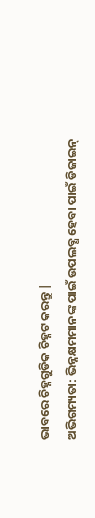ଭାବରେ ଚିହ୍ନଗୁଡିକ ଚିହ୍ନଟ କରନ୍ତୁ |
ଅଭିଗମ୍ୟତା: ଭିନ୍ନକ୍ଷମମାନଙ୍କ ପାଇଁ ଉପଲବ୍ଧ ହେବା ପାଇଁ ଡିଜାଇନ୍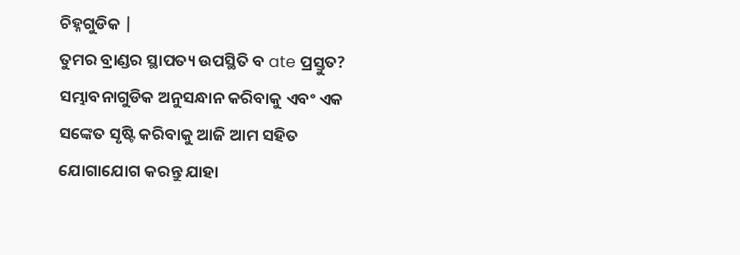ଚିହ୍ନଗୁଡିକ |
ତୁମର ବ୍ରାଣ୍ଡର ସ୍ଥାପତ୍ୟ ଉପସ୍ଥିତି ବ ate ପ୍ରସ୍ତୁତ? ସମ୍ଭାବନାଗୁଡିକ ଅନୁସନ୍ଧାନ କରିବାକୁ ଏବଂ ଏକ ସଙ୍କେତ ସୃଷ୍ଟି କରିବାକୁ ଆଜି ଆମ ସହିତ ଯୋଗାଯୋଗ କରନ୍ତୁ ଯାହା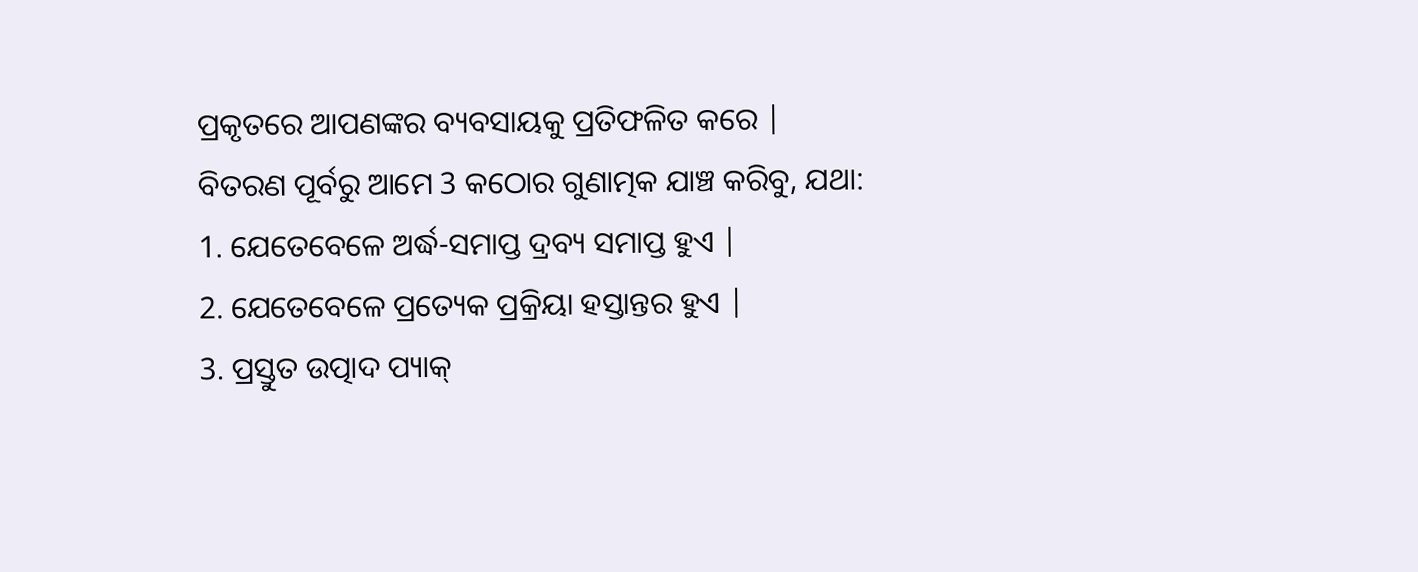ପ୍ରକୃତରେ ଆପଣଙ୍କର ବ୍ୟବସାୟକୁ ପ୍ରତିଫଳିତ କରେ |
ବିତରଣ ପୂର୍ବରୁ ଆମେ 3 କଠୋର ଗୁଣାତ୍ମକ ଯାଞ୍ଚ କରିବୁ, ଯଥା:
1. ଯେତେବେଳେ ଅର୍ଦ୍ଧ-ସମାପ୍ତ ଦ୍ରବ୍ୟ ସମାପ୍ତ ହୁଏ |
2. ଯେତେବେଳେ ପ୍ରତ୍ୟେକ ପ୍ରକ୍ରିୟା ହସ୍ତାନ୍ତର ହୁଏ |
3. ପ୍ରସ୍ତୁତ ଉତ୍ପାଦ ପ୍ୟାକ୍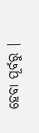ହେବା ପୂର୍ବରୁ |